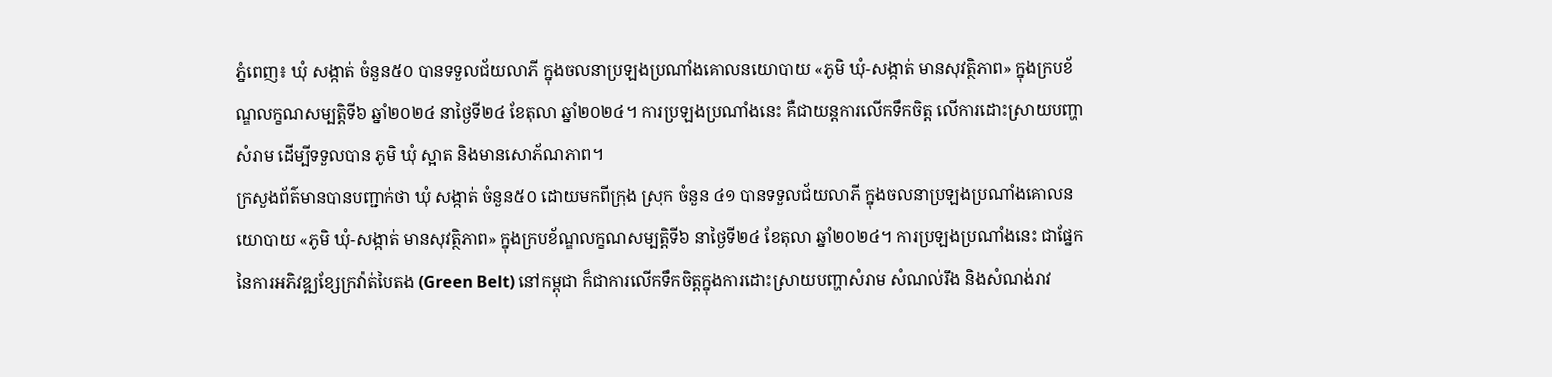ភ្នំពេញ៖ ឃុំ សង្កាត់ ចំនួន៥០ បានទទួលជ័យលាភី ក្នុងចលនាប្រឡងប្រណាំងគោលនយោបាយ «ភូមិ ឃុំ-សង្កាត់ មានសុវត្ថិភាព» ក្នុងក្របខ័ណ្ឌលក្ខណសម្បត្តិទី៦ ឆ្នាំ២០២៤ នាថ្ងៃទី២៤ ខែតុលា ឆ្នាំ២០២៤។ ការប្រឡងប្រណាំងនេះ គឺជាយន្តការលើកទឹកចិត្ត លើការដោះស្រាយបញ្ហាសំរាម ដើម្បីទទួលបាន ភូមិ ឃុំ ស្អាត និងមានសោភ័ណភាព។
ក្រសួងព័ត៌មានបានបញ្ជាក់ថា ឃុំ សង្កាត់ ចំនួន៥០ ដោយមកពីក្រុង ស្រុក ចំនួន ៤១ បានទទួលជ័យលាភី ក្នុងចលនាប្រឡងប្រណាំងគោលនយោបាយ «ភូមិ ឃុំ-សង្កាត់ មានសុវត្ថិភាព» ក្នុងក្របខ័ណ្ឌលក្ខណសម្បត្តិទី៦ នាថ្ងៃទី២៤ ខែតុលា ឆ្នាំ២០២៤។ ការប្រឡងប្រណាំងនេះ ជាផ្នែកនៃការអភិវឌ្ឍខ្សែក្រវ៉ាត់បៃតង (Green Belt) នៅកម្ពុជា ក៏ជាការលើកទឹកចិត្តក្នុងការដោះស្រាយបញ្ហាសំរាម សំណល់រឹង និងសំណង់រាវ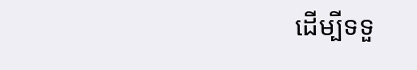ដើម្បីទទួ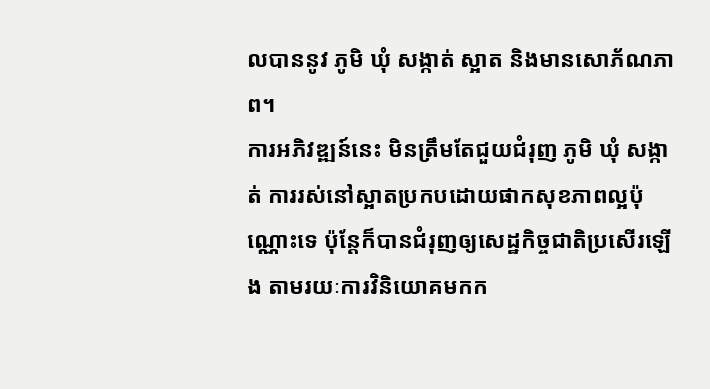លបាននូវ ភូមិ ឃុំ សង្កាត់ ស្អាត និងមានសោភ័ណភាព។
ការអភិវឌ្ឍន៍នេះ មិនត្រឹមតែជួយជំរុញ ភូមិ ឃុំ សង្កាត់ ការរស់នៅស្អាតប្រកបដោយផាកសុខភាពល្អប៉ុណ្ណោះទេ ប៉ុន្តែក៏បានជំរុញឲ្យសេដ្ឋកិច្ចជាតិប្រសើរឡើង តាមរយៈការវិនិយោគមកក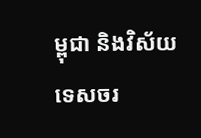ម្ពុជា និងវិស័យទេសចរ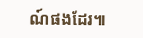ណ៍ផងដែរ៕